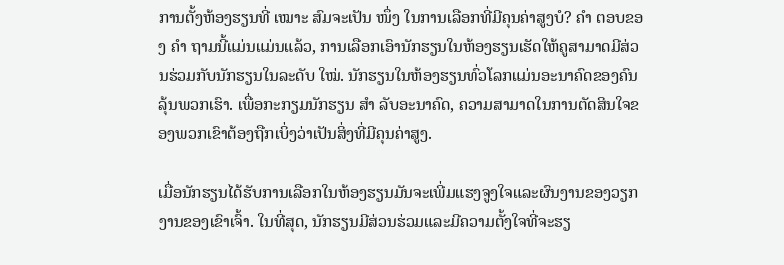ການຕັ້ງຫ້ອງຮຽນທີ່ ເໝາະ ສົມຈະເປັນ ໜຶ່ງ ໃນການເລືອກທີ່ມີຄຸນຄ່າສູງບໍ? ຄຳ ຕອບຂອງ ຄຳ ຖາມນີ້ແມ່ນແມ່ນແລ້ວ, ການເລືອກເອົານັກຮຽນໃນຫ້ອງຮຽນເຮັດໃຫ້ຄູສາມາດມີສ່ວນຮ່ວມກັບນັກຮຽນໃນລະດັບ ໃໝ່. ນັກຮຽນໃນຫ້ອງຮຽນທົ່ວໂລກແມ່ນອະນາຄົດຂອງຄົນລຸ້ນພວກເຮົາ. ເພື່ອກະກຽມນັກຮຽນ ສຳ ລັບອະນາຄົດ, ຄວາມສາມາດໃນການຕັດສິນໃຈຂອງພວກເຂົາຕ້ອງຖືກເບິ່ງວ່າເປັນສິ່ງທີ່ມີຄຸນຄ່າສູງ.

ເມື່ອນັກຮຽນໄດ້ຮັບການເລືອກໃນຫ້ອງຮຽນມັນຈະເພີ່ມແຮງຈູງໃຈແລະຜົນງານຂອງວຽກງານຂອງເຂົາເຈົ້າ. ໃນທີ່ສຸດ, ນັກຮຽນມີສ່ວນຮ່ວມແລະມີຄວາມຕັ້ງໃຈທີ່ຈະຮຽ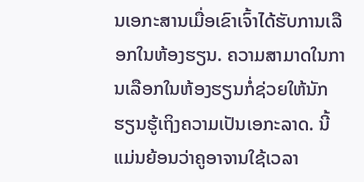ນເອກະສານເມື່ອເຂົາເຈົ້າໄດ້ຮັບການເລືອກໃນຫ້ອງຮຽນ. ຄວາມສາມາດໃນການເລືອກໃນຫ້ອງຮຽນກໍ່ຊ່ວຍໃຫ້ນັກຮຽນຮູ້ເຖິງຄວາມເປັນເອກະລາດ. ນີ້ແມ່ນຍ້ອນວ່າຄູອາຈານໃຊ້ເວລາ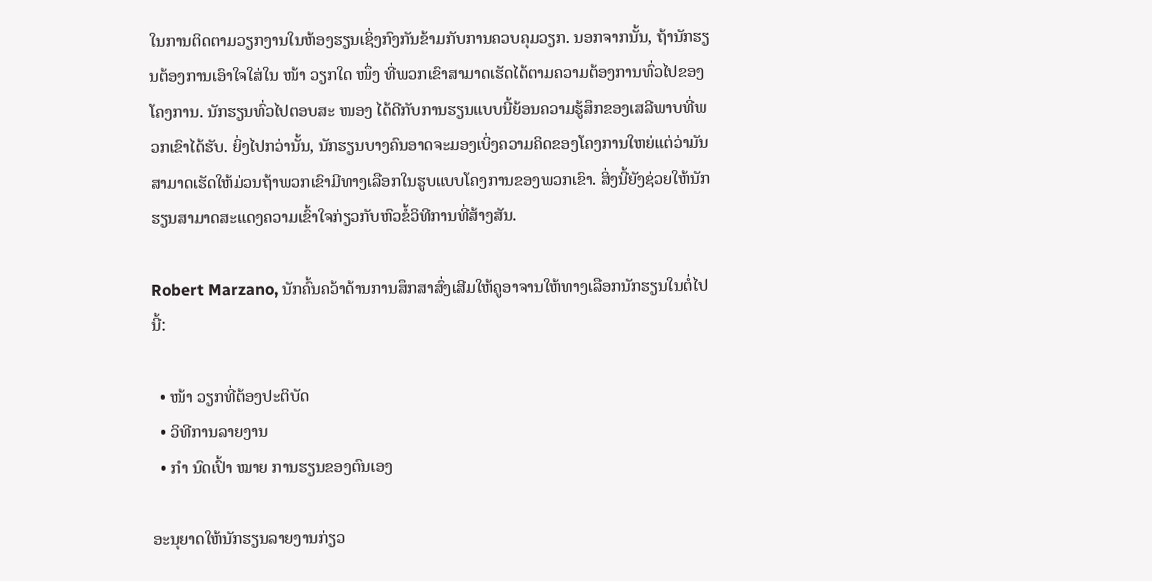ໃນການຕິດຕາມວຽກງານໃນຫ້ອງຮຽນເຊິ່ງກົງກັນຂ້າມກັບການຄວບຄຸມວຽກ. ນອກຈາກນັ້ນ, ຖ້ານັກຮຽນຕ້ອງການເອົາໃຈໃສ່ໃນ ໜ້າ ວຽກໃດ ໜຶ່ງ ທີ່ພວກເຂົາສາມາດເຮັດໄດ້ຕາມຄວາມຕ້ອງການທົ່ວໄປຂອງໂຄງການ. ນັກຮຽນທົ່ວໄປຕອບສະ ໜອງ ໄດ້ດີກັບການຮຽນແບບນີ້ຍ້ອນຄວາມຮູ້ສຶກຂອງເສລີພາບທີ່ພວກເຂົາໄດ້ຮັບ. ຍິ່ງໄປກວ່ານັ້ນ, ນັກຮຽນບາງຄົນອາດຈະມອງເບິ່ງຄວາມຄິດຂອງໂຄງການໃຫຍ່ແຕ່ວ່າມັນສາມາດເຮັດໃຫ້ມ່ວນຖ້າພວກເຂົາມີທາງເລືອກໃນຮູບແບບໂຄງການຂອງພວກເຂົາ. ສິ່ງນີ້ຍັງຊ່ວຍໃຫ້ນັກຮຽນສາມາດສະແດງຄວາມເຂົ້າໃຈກ່ຽວກັບຫົວຂໍ້ວິທີການທີ່ສ້າງສັນ.

Robert Marzano, ນັກຄົ້ນຄວ້າດ້ານການສຶກສາສົ່ງເສີມໃຫ້ຄູອາຈານໃຫ້ທາງເລືອກນັກຮຽນໃນຕໍ່ໄປນີ້:

  • ໜ້າ ວຽກທີ່ຕ້ອງປະຕິບັດ
  • ວິທີການລາຍງານ
  • ກຳ ນົດເປົ້າ ໝາຍ ການຮຽນຂອງຕົນເອງ

ອະນຸຍາດໃຫ້ນັກຮຽນລາຍງານກ່ຽວ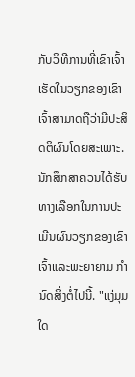ກັບວິທີການທີ່ເຂົາເຈົ້າເຮັດໃນວຽກຂອງເຂົາເຈົ້າສາມາດຖືວ່າມີປະສິດຕິຜົນໂດຍສະເພາະ. ນັກສຶກສາຄວນໄດ້ຮັບທາງເລືອກໃນການປະເມີນຜົນວຽກຂອງເຂົາເຈົ້າແລະພະຍາຍາມ ກຳ ນົດສິ່ງຕໍ່ໄປນີ້. "ແງ່ມຸມໃດ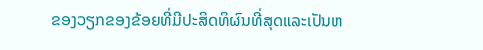ຂອງວຽກຂອງຂ້ອຍທີ່ມີປະສິດທິຜົນທີ່ສຸດແລະເປັນຫ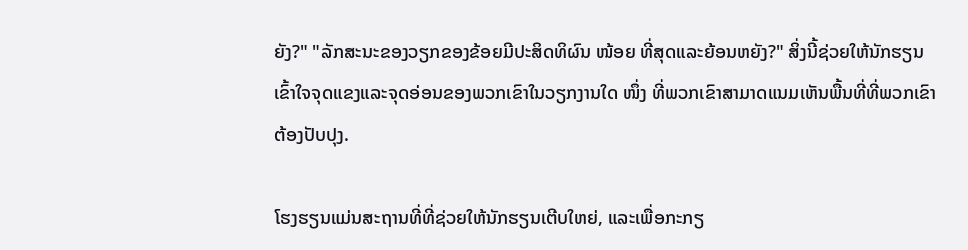ຍັງ?" "ລັກສະນະຂອງວຽກຂອງຂ້ອຍມີປະສິດທິຜົນ ໜ້ອຍ ທີ່ສຸດແລະຍ້ອນຫຍັງ?" ສິ່ງນີ້ຊ່ວຍໃຫ້ນັກຮຽນເຂົ້າໃຈຈຸດແຂງແລະຈຸດອ່ອນຂອງພວກເຂົາໃນວຽກງານໃດ ໜຶ່ງ ທີ່ພວກເຂົາສາມາດແນມເຫັນພື້ນທີ່ທີ່ພວກເຂົາຕ້ອງປັບປຸງ.

ໂຮງຮຽນແມ່ນສະຖານທີ່ທີ່ຊ່ວຍໃຫ້ນັກຮຽນເຕີບໃຫຍ່, ແລະເພື່ອກະກຽ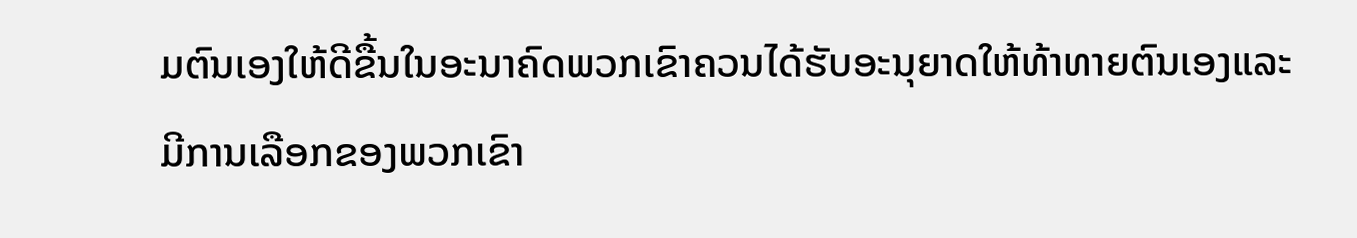ມຕົນເອງໃຫ້ດີຂື້ນໃນອະນາຄົດພວກເຂົາຄວນໄດ້ຮັບອະນຸຍາດໃຫ້ທ້າທາຍຕົນເອງແລະມີການເລືອກຂອງພວກເຂົາ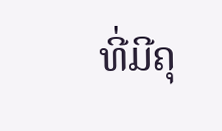ທີ່ມີຄຸ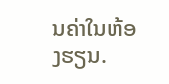ນຄ່າໃນຫ້ອງຮຽນ.